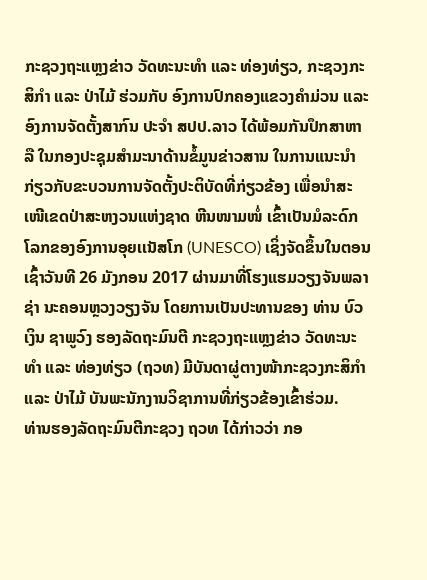ກະຊວງຖະແຫຼງຂ່າວ ວັດທະນະທຳ ແລະ ທ່ອງທ່ຽວ, ກະຊວງກະສິກຳ ແລະ ປ່າໄມ້ ຮ່ວມກັບ ອົງການປົກຄອງແຂວງຄຳມ່ວນ ແລະ ອົງການຈັດຕັ້ງສາກົນ ປະຈໍາ ສປປ.ລາວ ໄດ້ພ້ອມກັນປຶກສາຫາລື ໃນກອງປະຊຸມສໍາມະນາດ້ານຂໍ້ມູນຂ່າວສານ ໃນການແນະນຳກ່ຽວກັບຂະບວນການຈັດຕັ້ງປະຕິບັດທີ່ກ່ຽວຂ້ອງ ເພື່ອນໍາສະເໜີເຂດປ່າສະຫງວນແຫ່ງຊາດ ຫີນໜາມໜໍ່ ເຂົ້າເປັນມໍລະດົກໂລກຂອງອົງການອຸຍເເນັສໂກ (UNESCO) ເຊິ່ງຈັດຂຶ້ນໃນຕອນເຊົ້າວັນທີ 26 ມັງກອນ 2017 ຜ່ານມາທີ່ໂຮງແຮມວຽງຈັນພລາຊ່າ ນະຄອນຫຼວງວຽງຈັນ ໂດຍການເປັນປະທານຂອງ ທ່ານ ບົວເງິນ ຊາພູວົງ ຮອງລັດຖະມົນຕີ ກະຊວງຖະແຫຼງຂ່າວ ວັດທະນະທໍາ ແລະ ທ່ອງທ່ຽວ (ຖວທ) ມີບັນດາຜູ່ຕາງໜ້າກະຊວງກະສິກໍາ ແລະ ປ່າໄມ້ ບັນພະນັກງານວິຊາການທີ່ກ່ຽວຂ້ອງເຂົ້າຮ່ວມ.
ທ່ານຮອງລັດຖະມົນຕີກະຊວງ ຖວທ ໄດ້ກ່າວວ່າ ກອ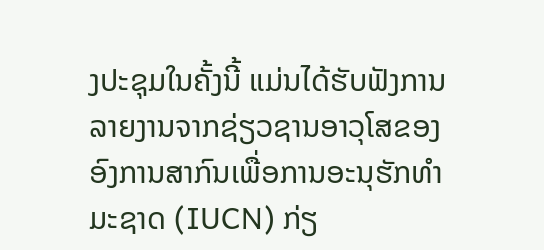ງປະຊຸມໃນຄັ້ງນີ້ ແມ່ນໄດ້ຮັບຟັງການລາຍງານຈາກຊ່ຽວຊານອາວຸໂສຂອງອົງການສາກົນເພື່ອການອະນຸຮັກທຳມະຊາດ (IUCN) ກ່ຽ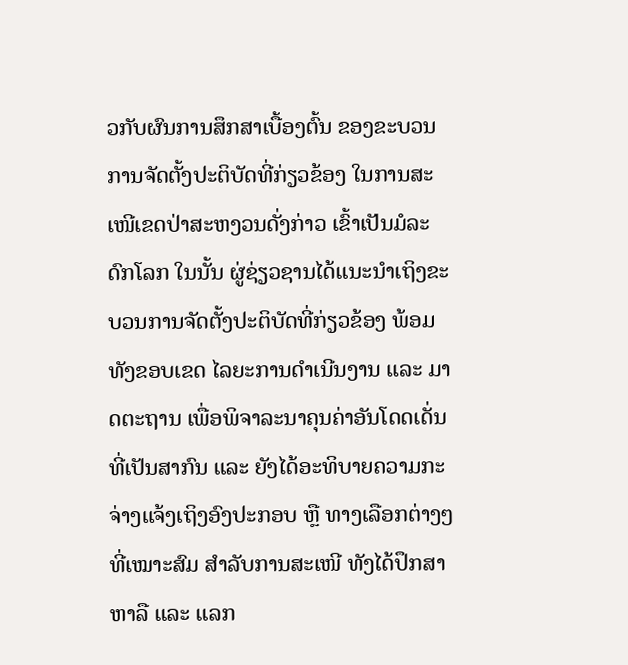ວກັບຜົນການສຶກສາເບື້ອງຕົ້ນ ຂອງຂະບວນການຈັດຕັ້ງປະຕິບັດທີ່ກ່ຽວຂ້ອງ ໃນການສະເໜີເຂດປ່າສະຫງວນດັ່ງກ່າວ ເຂົ້າເປັນມໍລະດົກໂລກ ໃນນັ້ນ ຜູ່ຊ່ຽວຊານໄດ້ແນະນຳເຖິງຂະບວນການຈັດຕັ້ງປະຕິບັດທີ່ກ່ຽວຂ້ອງ ພ້ອມທັງຂອບເຂດ ໄລຍະການດຳເນີນງານ ແລະ ມາດຕະຖານ ເພື່ອພິຈາລະນາຄຸນຄ່າອັນໂດດເດັ່ນ ທີ່ເປັນສາກົນ ແລະ ຍັງໄດ້ອະທິບາຍຄວາມກະຈ່າງແຈ້ງເຖິງອົງປະກອບ ຫຼື ທາງເລືອກຕ່າງໆທີ່ເໝາະສົມ ສຳລັບການສະເໜີ ທັງໄດ້ປຶກສາຫາລື ແລະ ແລກ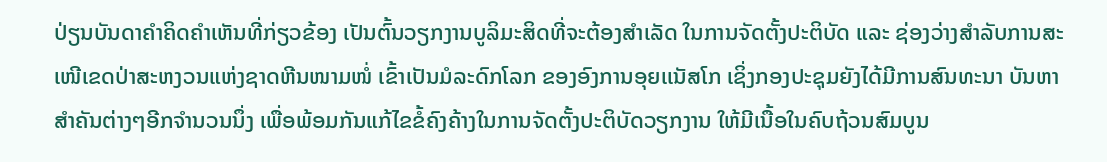ປ່ຽນບັນດາຄຳຄິດຄຳເຫັນທີ່ກ່ຽວຂ້ອງ ເປັນຕົ້ນວຽກງານບູລິມະສິດທີ່ຈະຕ້ອງສຳເລັດ ໃນການຈັດຕັ້ງປະຕິບັດ ແລະ ຊ່ອງວ່າງສຳລັບການສະເໜີເຂດປ່າສະຫງວນແຫ່ງຊາດຫີນໜາມໜໍ່ ເຂົ້າເປັນມໍລະດົກໂລກ ຂອງອົງການອຸຍເເນັສໂກ ເຊິ່ງກອງປະຊຸມຍັງໄດ້ມີການສົນທະນາ ບັນຫາສໍາຄັນຕ່າງໆອີກຈໍານວນນຶ່ງ ເພື່ອພ້ອມກັນແກ້ໄຂຂໍ້ຄົງຄ້າງໃນການຈັດຕັ້ງປະຕິບັດວຽກງານ ໃຫ້ມີເນື້ອໃນຄົບຖ້ວນສົມບູນ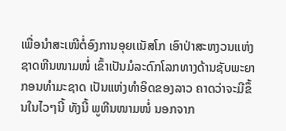ເພື່ອນໍາສະເໜີຕໍ່ອົງການອຸຍເເນັສໂກ ເອົາປ່າສະຫງວນແຫ່ງຊາດຫີນໜາມໜໍ່ ເຂົ້າເປັນມໍລະດົກໂລກທາງດ້ານຊັບພະຍາກອນທຳມະຊາດ ເປັນແຫ່ງທຳອິດຂອງລາວ ຄາດວ່າຈະມີຂຶ້ນໃນໄວໆນີ້ ທັງນີ້ ພູຫີນໜາມໜໍ່ ນອກຈາກ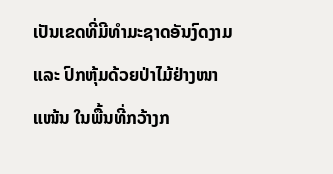ເປັນເຂດທີ່ມີທຳມະຊາດອັນງົດງາມ ແລະ ປົກຫຸ້ມດ້ວຍປ່າໄມ້ຢ່າງໜາແໜ້ນ ໃນພື້ນທີ່ກວ້າງກ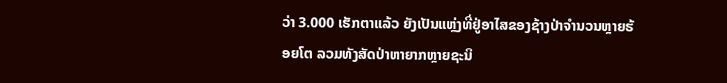ວ່າ 3.000 ເຮັກຕາແລ້ວ ຍັງເປັນແຫຼ່ງທີ່ຢູ່ອາໄສຂອງຊ້າງປ່າຈຳນວນຫຼາຍຮ້ອຍໂຕ ລວມທັງສັດປ່າຫາຍາກຫຼາຍຊະນິ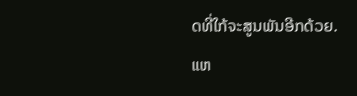ດທີ່ໃກ້ຈະສູນພັນອີກດ້ວຍ.
ແຫ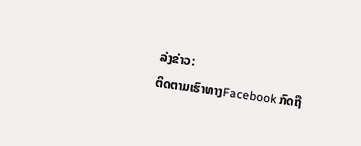ລ່ງຂ່າວ:
ຕິດຕາມເຮົາທາງFacebook ກົດຖື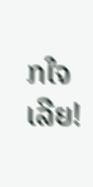ກໃຈເລີຍ!